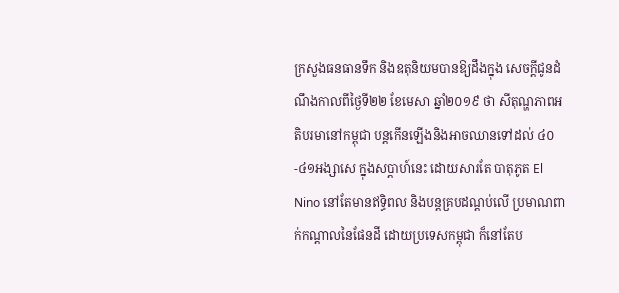ក្រសួងធនធានទឹក និងឧតុនិយមបានឱ្យដឹងក្នុង សេចក្ដីជូនដំណឹងកាលពីថ្ងៃទី២២ ខែមេសា ឆ្នាំ២០១៩ ថា សីតុណ្ហភាពអតិបរមានៅកម្ពុជា បន្តកើនឡើងនិងអាចឈានទៅដល់ ៤០-៤១អង្សាសេ ក្នុងសប្ដាហ៍នេះ ដោយសារតែ បាតុភូត El Nino នៅតែមានឥទ្ធិពល និងបន្តគ្របដណ្ដប់លើ ប្រមាណពាក់កណ្តាលនៃផែនដី ដោយប្រទេសកម្ពុជា ក៏នៅតែប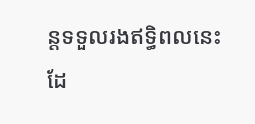ន្តទទួលរងឥទ្ធិពលនេះដែ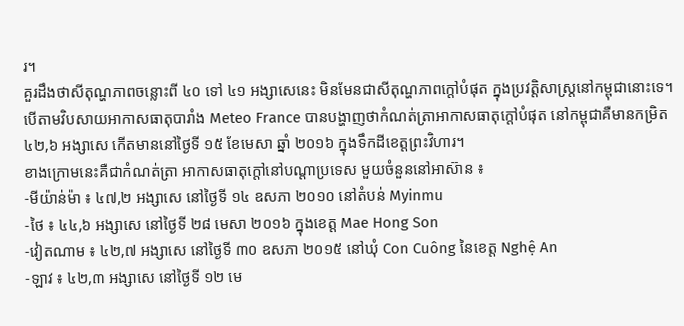រ។
គួរដឹងថាសីតុណ្ហភាពចន្លោះពី ៤០ ទៅ ៤១ អង្សាសេនេះ មិនមែនជាសីតុណ្ហភាពក្ដៅបំផុត ក្នុងប្រវត្តិសាស្ត្រនៅកម្ពុជានោះទេ។ បើតាមវិបសាយអាកាសធាតុបារាំង Meteo France បានបង្ហាញថាកំណត់ត្រាអាកាសធាតុក្ដៅបំផុត នៅកម្ពុជាគឺមានកម្រិត ៤២,៦ អង្សាសេ កើតមាននៅថ្ងៃទី ១៥ ខែមេសា ឆ្នាំ ២០១៦ ក្នុងទឹកដីខេត្តព្រះវិហារ។
ខាងក្រោមនេះគឺជាកំណត់ត្រា អាកាសធាតុក្ដៅនៅបណ្ដាប្រទេស មួយចំនួននៅអាស៊ាន ៖
-មីយ៉ាន់ម៉ា ៖ ៤៧,២ អង្សាសេ នៅថ្ងៃទី ១៤ ឧសភា ២០១០ នៅតំបន់ Myinmu
-ថៃ ៖ ៤៤,៦ អង្សាសេ នៅថ្ងៃទី ២៨ មេសា ២០១៦ ក្នុងខេត្ត Mae Hong Son
-វៀតណាម ៖ ៤២,៧ អង្សាសេ នៅថ្ងៃទី ៣០ ឧសភា ២០១៥ នៅឃុំ Con Cuông នៃខេត្ត Nghệ An
-ឡាវ ៖ ៤២,៣ អង្សាសេ នៅថ្ងៃទី ១២ មេ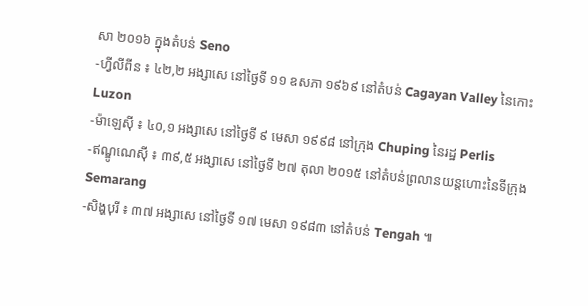សា ២០១៦ ក្នុងតំបន់ Seno
-ហ្វីលីពីន ៖ ៤២,២ អង្សាសេ នៅថ្ងៃទី ១១ ឧសភា ១៩៦៩ នៅតំបន់ Cagayan Valley នៃកោះ Luzon
-ម៉ាឡេស៊ី ៖ ៤០,១ អង្សាសេ នៅថ្ងៃទី ៩ មេសា ១៩៩៨ នៅក្រុង Chuping នៃរដ្ឋ Perlis
-ឥណ្ឌូណេស៊ី ៖ ៣៩,៥ អង្សាសេ នៅថ្ងៃទី ២៧ តុលា ២០១៥ នៅតំបន់ព្រលានយន្តហោះនៃទីក្រុង Semarang
-សិង្ហបុរី ៖ ៣៧ អង្សាសេ នៅថ្ងៃទី ១៧ មេសា ១៩៨៣ នៅតំបន់ Tengah ៕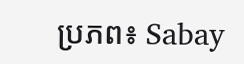ប្រភព៖ Sabay